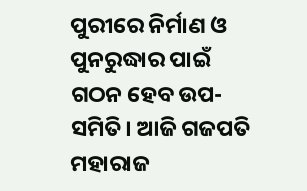ପୁରୀରେ ନିର୍ମାଣ ଓ ପୁନରୁଦ୍ଧାର ପାଇଁ ଗଠନ ହେବ ଉପ-ସମିତି। ଆଜି ଗଜପତି ମହାରାଜ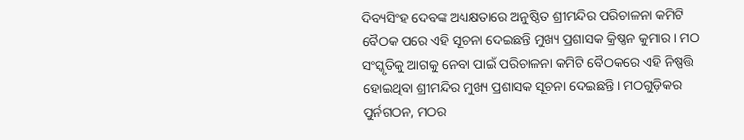ଦିବ୍ୟସିଂହ ଦେବଙ୍କ ଅଧ୍ୟକ୍ଷତାରେ ଅନୁଷ୍ଠିତ ଶ୍ରୀମନ୍ଦିର ପରିଚାଳନା କମିଟି ବୈଠକ ପରେ ଏହି ସୂଚନା ଦେଇଛନ୍ତି ମୁଖ୍ୟ ପ୍ରଶାସକ କ୍ରିଷ୍ଣନ କୁମାର। ମଠ ସଂସ୍କୃତିକୁ ଆଗକୁ ନେବା ପାଇଁ ପରିଚାଳନା କମିଟି ବୈଠକରେ ଏହି ନିଷ୍ପତ୍ତି ହୋଇଥିବା ଶ୍ରୀମନ୍ଦିର ମୁଖ୍ୟ ପ୍ରଶାସକ ସୂଚନା ଦେଇଛନ୍ତି। ମଠଗୁଡ଼ିକର ପୁର୍ନଗଠନ, ମଠର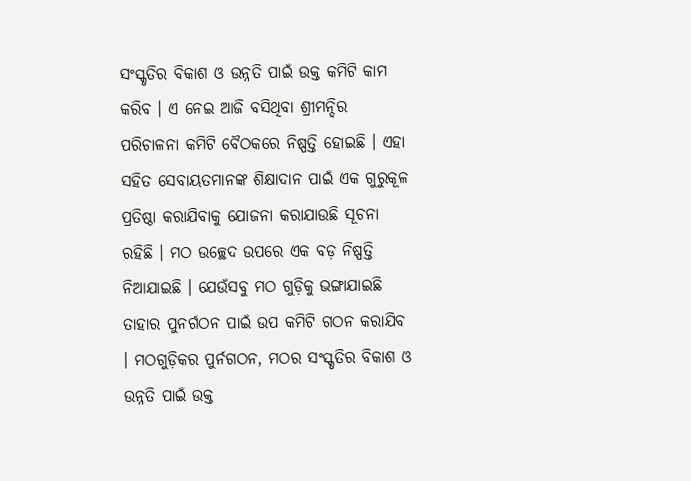ସଂସ୍କୃତିର ବିକାଶ ଓ ଉନ୍ନତି ପାଇଁ ଉକ୍ତ କମିଟି କାମ କରିବ । ଏ ନେଇ ଆଜି ବସିଥିବା ଶ୍ରୀମନ୍ଦିର ପରିଚାଳନା କମିଟି ବୈଠକରେ ନିଷ୍ପତ୍ତି ହୋଇଛି । ଏହା ସହିତ ସେବାୟତମାନଙ୍କ ଶିକ୍ଷାଦାନ ପାଇଁ ଏକ ଗୁରୁକୂଳ ପ୍ରତିଷ୍ଠା କରାଯିବାକୁ ଯୋଜନା କରାଯାଉଛି ସୂଚନା ରହିଛି । ମଠ ଉଚ୍ଛେଦ ଉପରେ ଏକ ବଡ଼ ନିଷ୍ପତ୍ତି ନିଆଯାଇଛି । ଯେଉଁସବୁ ମଠ ଗୁଡ଼ିକୁ ଭଙ୍ଗାଯାଇଛି ତାହାର ପୁନର୍ଗଠନ ପାଇଁ ଉପ କମିଟି ଗଠନ କରାଯିବ । ମଠଗୁଡ଼ିକର ପୁର୍ନଗଠନ, ମଠର ସଂସ୍କୃତିର ବିକାଶ ଓ ଉନ୍ନତି ପାଇଁ ଉକ୍ତ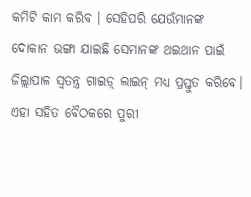କମିଟି କାମ କରିବ । ସେହିପରି ଯେଉଁମାନଙ୍କ ଦୋକାନ ଭଙ୍ଗା ଯାଇଛି ସେମାନଙ୍କ ଥଇଥାନ ପାଇଁ ଜିଲ୍ଲାପାଳ ସ୍ୱତନ୍ତ୍ର ଗାଇଡ଼୍ ଲାଇନ୍ ମଧ୍ୟ ପ୍ରସ୍ତୁତ କରିବେ। ଏହା ସହିତ ବୈଠକରେ ପୁରୀ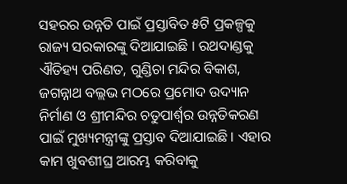ସହରର ଉନ୍ନତି ପାଇଁ ପ୍ରସ୍ତାବିତ ୫ଟି ପ୍ରକଳ୍ପକୁ ରାଜ୍ୟ ସରକାରଙ୍କୁ ଦିଆଯାଇଛି । ରଥଦାଣ୍ଡକୁ ଐତିହ୍ୟ ପରିଣତ, ଗୁଣ୍ଡିଚା ମନ୍ଦିର ବିକାଶ, ଜଗନ୍ନାଥ ବଲ୍ଲଭ ମଠରେ ପ୍ରମୋଦ ଉଦ୍ୟାନ ନିର୍ମାଣ ଓ ଶ୍ରୀମନ୍ଦିର ଚତୁପାର୍ଶ୍ୱର ଉନ୍ନତିକରଣ ପାଇଁ ମୁଖ୍ୟମନ୍ତ୍ରୀଙ୍କୁ ପ୍ରସ୍ତାବ ଦିଆଯାଇଛି । ଏହାର କାମ ଖୁବଶୀଘ୍ର ଆରମ୍ଭ କରିବାକୁ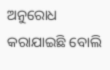ଅନୁରୋଧ କରାଯାଇଛି ବୋଲି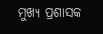ମୁଖ୍ୟ ପ୍ରଶାସକ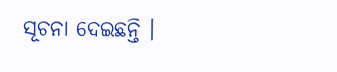ସୂଚନା ଦେଇଛନ୍ତି ।